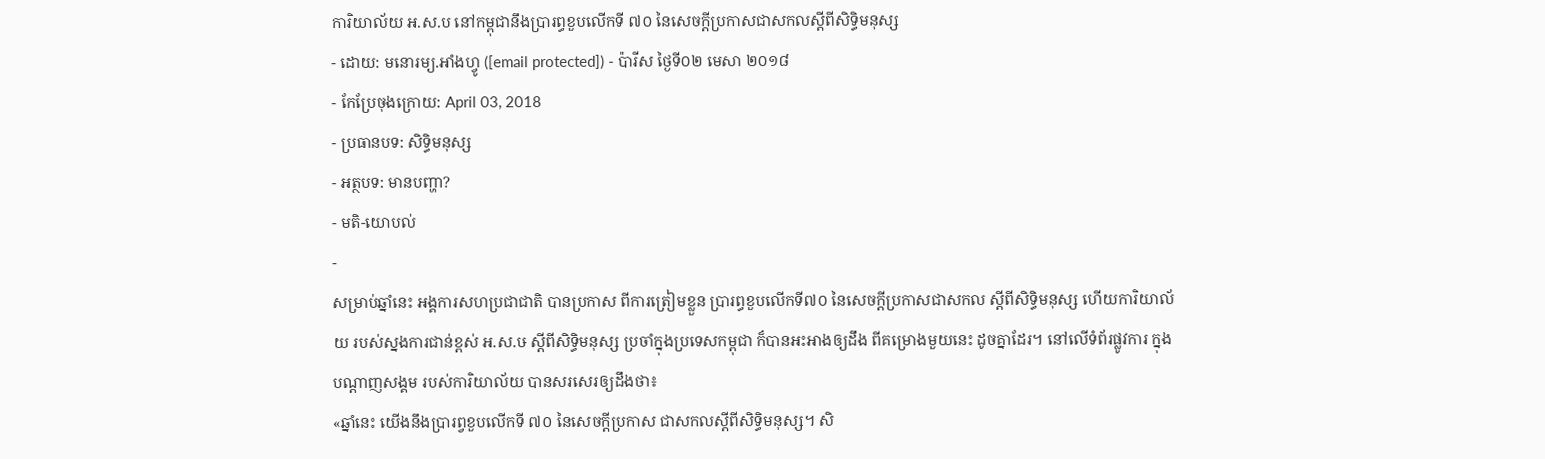ការិយាល័យ អ.ស.ប នៅកម្ពុជានឹងប្រារព្ធខួបលើកទី ៧០ នៃសេចក្តីប្រកាសជាសកលស្តីពីសិទ្ធិមនុស្ស
- ដោយ: មនោរម្យ.អាំងហ្វូ ([email protected]) - ប៉ារីស ថ្ងៃទី០២ មេសា ២០១៨
- កែប្រែចុងក្រោយ: April 03, 2018
- ប្រធានបទ: សិទ្ធិមនុស្ស
- អត្ថបទ: មានបញ្ហា?
- មតិ-យោបល់
-
សម្រាប់ឆ្នាំនេះ អង្គការសហប្រជាជាតិ បានប្រកាស ពីការត្រៀមខ្លួន ប្រារព្ធខួបលើកទី៧០ នៃសេចក្ដីប្រកាសជាសកល ស្ដីពីសិទ្ធិមនុស្ស ហើយការិយាល័យ របស់ស្នងការជាន់ខ្ពស់ អ.ស.ឞ ស្ដីពីសិទ្ធិមនុស្ស ប្រចាំក្នុងប្រទេសកម្ពុជា ក៏បានអះអាងឲ្យដឹង ពីគម្រោងមួយនេះ ដូចគ្នាដែរ។ នៅលើទំព័រផ្លូវការ ក្នុងបណ្ដាញសង្គម របស់ការិយាល័យ បានសរសេរឲ្យដឹងថា៖
«ឆ្នាំនេះ យើងនឹងប្រារព្វខួបលើកទី ៧០ នៃសេចក្តីប្រកាស ជាសកលស្តីពីសិទ្ធិមនុស្ស។ សិ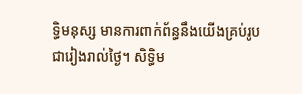ទ្ធិមនុស្ស មានការពាក់ព័ន្ធនឹងយើងគ្រប់រូប ជារៀងរាល់ថ្ងៃ។ សិទ្ធិម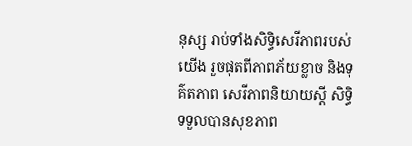នុស្ស រាប់ទាំងសិទ្ធិសេរីភាពរបស់យើង រួចផុតពីភាពភ័យខ្លាច និងទុគ៌តភាព សេរីភាពនិយាយស្តី សិទ្ធិទទួលបានសុខភាព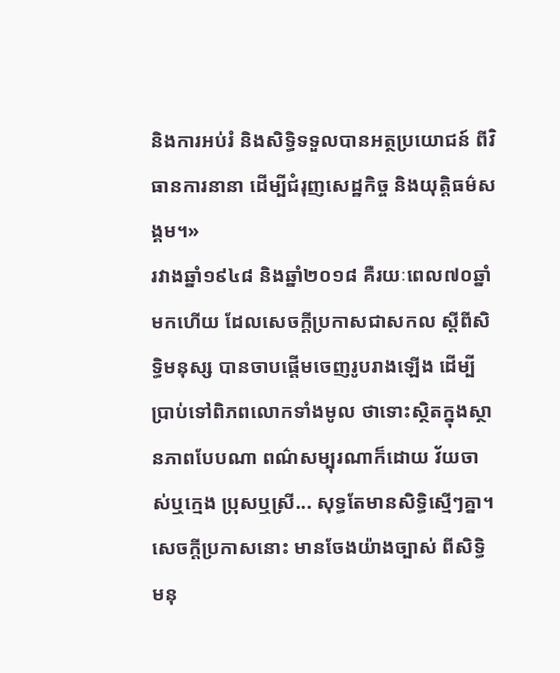និងការអប់រំ និងសិទ្ធិទទួលបានអត្ថប្រយោជន៍ ពីវិធានការនានា ដើម្បីជំរុញសេដ្ឋកិច្ច និងយុត្តិធម៌សង្គម។»
រវាងឆ្នាំ១៩៤៨ និងឆ្នាំ២០១៨ គឺរយៈពេល៧០ឆ្នាំមកហើយ ដែលសេចក្ដីប្រកាសជាសកល ស្ដីពីសិទ្ធិមនុស្ស បានចាបផ្ដើមចេញរូបរាងឡើង ដើម្បីប្រាប់ទៅពិភពលោកទាំងមូល ថាទោះស្ថិតក្នុងស្ថានភាពបែបណា ពណ៌សម្បុរណាក៏ដោយ វ័យចាស់ឬក្មេង ប្រុសឬស្រី... សុទ្ធតែមានសិទ្ធិស្មើៗគ្នា។ សេចក្ដីប្រកាសនោះ មានចែងយ៉ាងច្បាស់ ពីសិទ្ធិមនុ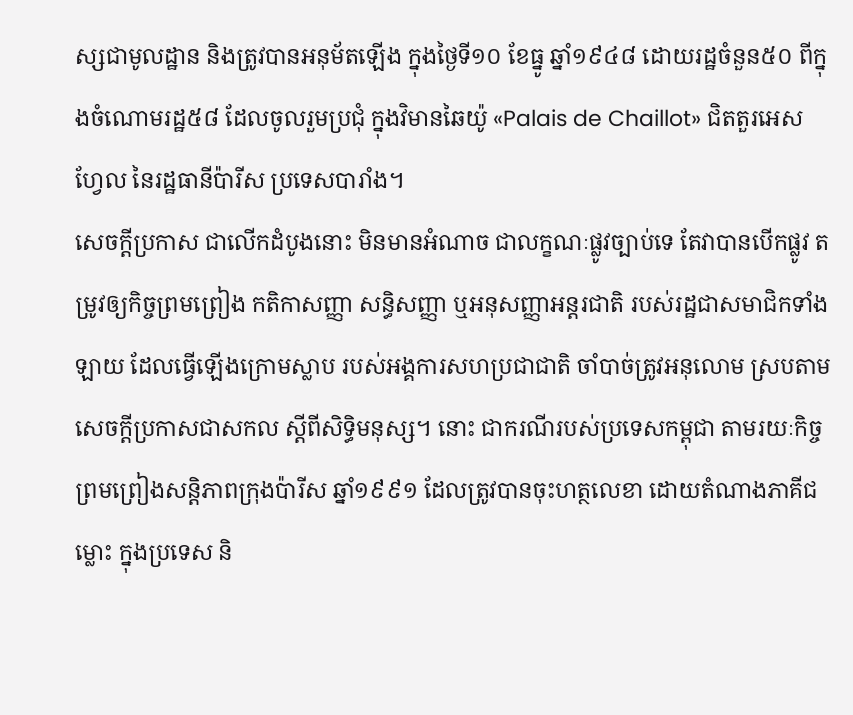ស្សជាមូលដ្ឋាន និងត្រូវបានអនុម័តឡើង ក្នុងថ្ងៃទី១០ ខែធ្នូ ឆ្នាំ១៩៤៨ ដោយរដ្ឋចំនួន៥០ ពីក្នុងចំណោមរដ្ឋ៥៨ ដែលចូលរួមប្រជុំ ក្នុងវិមានឆៃយ៉ូ «Palais de Chaillot» ជិតតួរអេសហ្វែល នៃរដ្ឋធានីប៉ារីស ប្រទេសបារាំង។
សេចក្ដីប្រកាស ជាលើកដំបូងនោះ មិនមានអំណាច ជាលក្ខណៈផ្លូវច្បាប់ទេ តែវាបានបើកផ្លូវ តម្រូវឲ្យកិច្ចព្រមព្រៀង កតិកាសញ្ញា សន្ធិសញ្ញា ឬអនុសញ្ញាអន្តរជាតិ របស់រដ្ឋជាសមាជិកទាំងឡាយ ដែលធ្វើឡើងក្រោមស្លាប របស់អង្គការសហប្រជាជាតិ ចាំបាច់ត្រូវអនុលោម ស្របតាមសេចក្ដីប្រកាសជាសកល ស្ដីពីសិទ្ធិមនុស្ស។ នោះ ជាករណីរបស់ប្រទេសកម្ពុជា តាមរយៈកិច្ចព្រមព្រៀងសន្ដិភាពក្រុងប៉ារីស ឆ្នាំ១៩៩១ ដែលត្រូវបានចុះហត្ថលេខា ដោយតំណាងភាគីជម្លោះ ក្នុងប្រទេស និ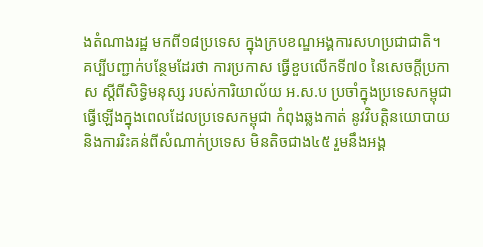ងតំណាងរដ្ឋ មកពី១៨ប្រទេស ក្នុងក្របខណ្ឌអង្គការសហប្រជាជាតិ។
គប្បីបញ្ជាក់បន្ថែមដែរថា ការប្រកាស ធ្វើខួបលើកទី៧០ នៃសេចក្ដីប្រកាស ស្ដីពីសិទ្ធិមនុស្ស របស់ការិយាល័យ អ.ស.ប ប្រចាំក្នុងប្រទេសកម្ពុជា ធ្វើឡើងក្នុងពេលដែលប្រទេសកម្ពុជា កំពុងឆ្លងកាត់ នូវវិបត្តិនយោបាយ និងការរិះគន់ពីសំណាក់ប្រទេស មិនតិចជាង៤៥ រួមនឹងអង្គ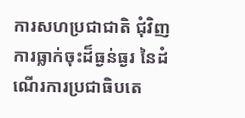ការសហប្រជាជាតិ ជុំវិញការធ្លាក់ចុះដ៏ធ្ងន់ធ្ងរ នៃដំណើរការប្រជាធិបតេ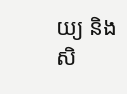យ្យ និងសិ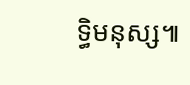ទ្ធិមនុស្ស៕